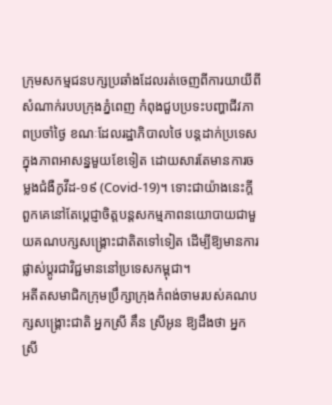ក្រុមសកម្មជនបក្សប្រឆាំងដែលរត់ចេញពីការយាយីពីសំណាក់របបក្រុងភ្នំពេញ កំពុងជួបប្រទះបញ្ហាជីវភាពប្រចាំថ្ងៃ ខណៈដែលរដ្ឋាភិបាលថៃ បន្តដាក់ប្រទេសក្នុងភាពអាសន្នមួយខែទៀត ដោយសារតែមានការចម្លងជំងឺកូវីដ-១៩ (Covid-19)។ ទោះជាយ៉ាងនេះក្តី ពួកគេនៅតែប្ដេជ្ញាចិត្តបន្តសកម្មភាពនយោបាយជាមួយគណបក្សសង្គ្រោះជាតិតទៅទៀត ដើម្បីឱ្យមានការផ្លាស់ប្ដូរជាវិជ្ជមាននៅប្រទេសកម្ពុជា។
អតីតសមាជិកក្រុមប្រឹក្សាក្រុងកំពង់ចាមរបស់គណបក្សសង្គ្រោះជាតិ អ្នកស្រី គឹន ស្រីអូន ឱ្យដឹងថា អ្នកស្រី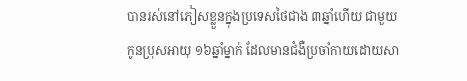បានរស់នៅភៀសខ្លួនក្នុងប្រទេសថៃជាង ៣ឆ្នាំហើយ ជាមួយកូនប្រុសអាយុ ១៦ឆ្នាំម្នាក់ ដែលមានជំងឺប្រចាំកាយដោយសា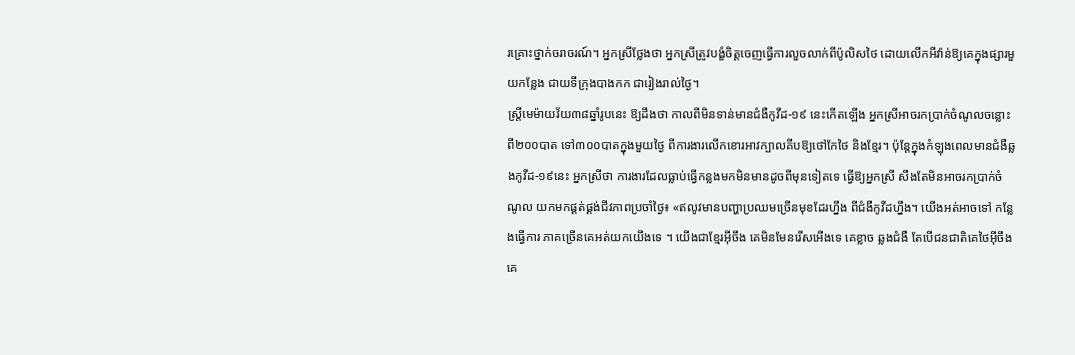រគ្រោះថ្នាក់ចរាចរណ៍។ អ្នកស្រីថ្លែងថា អ្នកស្រីត្រូវបង្ខំចិត្តចេញធ្វើការលួចលាក់ពីប៉ូលិសថៃ ដោយលើកអីវ៉ាន់ឱ្យគេក្នុងផ្សារមួយកន្លែង ជាយទីក្រុងបាងកក ជារៀងរាល់ថ្ងៃ។
ស្ត្រីមេម៉ាយវ័យ៣៨ឆ្នាំរូបនេះ ឱ្យដឹងថា កាលពីមិនទាន់មានជំងឺកូវីដ-១៩ នេះកើតឡើង អ្នកស្រីអាចរកប្រាក់ចំណូលចន្លោះពី២០០បាត ទៅ៣០០បាតក្នុងមួយថ្ងៃ ពីការងារលើកខោរអាវក្បាលគីបឱ្យថៅកែថៃ និងខ្មែរ។ ប៉ុន្តែក្នុងកំឡុងពេលមានជំងឺឆ្លងកូវីដ-១៩នេះ អ្នកស្រីថា ការងារដែលធ្លាប់ធ្វើកន្លងមកមិនមានដូចពីមុនទៀតទេ ធ្វើឱ្យអ្នកស្រី សឹងតែមិនអាចរកប្រាក់ចំណូល យកមកផ្គត់ផ្គង់ជីវភាពប្រចាំថ្ងៃ៖ «ឥលូវមានបញ្ហាប្រឈមច្រើនមុខដែរហ្នឹង ពីជំងឺកូវីដហ្នឹង។ យើងអត់អាចទៅ កន្លែងធ្វើការ ភាគច្រើនគេអត់យកយើងទេ ។ យើងជាខ្មែរអ៊ីចឹង គេមិនមែនរើសអើងទេ គេខ្លាច ឆ្លងជំងឺ តែបើជនជាតិគេថៃអ៊ីចឹង គេ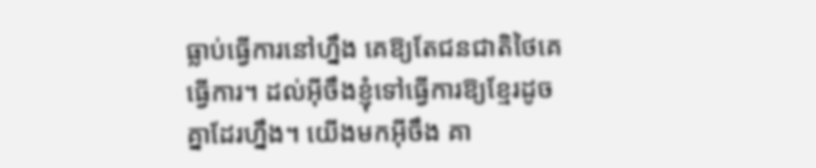ធ្លាប់ធ្វើការនៅហ្នឹង គេឱ្យតែជនជាតិថៃគេធ្វើការ។ ដល់អ៊ីចឹងខ្ញុំទៅធ្វើការឱ្យខ្មែរដូចគ្នាដែរហ្នឹង។ យើងមកអ៊ីចឹង គា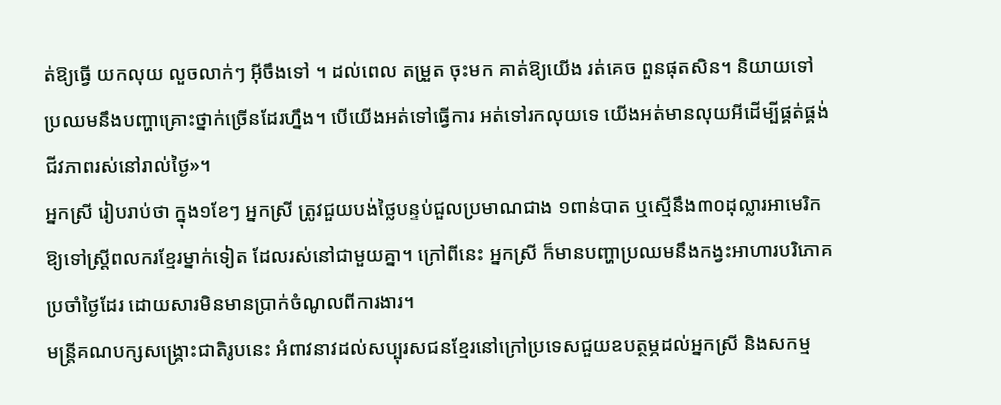ត់ឱ្យធ្វើ យកលុយ លួចលាក់ៗ អ៊ីចឹងទៅ ។ ដល់ពេល តម្រួត ចុះមក គាត់ឱ្យយើង រត់គេច ពួនផុតសិន។ និយាយទៅប្រឈមនឹងបញ្ហាគ្រោះថ្នាក់ច្រើនដែរហ្នឹង។ បើយើងអត់ទៅធ្វើការ អត់ទៅរកលុយទេ យើងអត់មានលុយអីដើម្បីផ្គត់ផ្គង់ជីវភាពរស់នៅរាល់ថ្ងៃ»។
អ្នកស្រី រៀបរាប់ថា ក្នុង១ខែៗ អ្នកស្រី ត្រូវជួយបង់ថ្លៃបន្ទប់ជួលប្រមាណជាង ១ពាន់បាត ឬស្មើនឹង៣០ដុល្លារអាមេរិក ឱ្យទៅស្ត្រីពលករខ្មែរម្នាក់ទៀត ដែលរស់នៅជាមួយគ្នា។ ក្រៅពីនេះ អ្នកស្រី ក៏មានបញ្ហាប្រឈមនឹងកង្វះអាហារបរិភោគប្រចាំថ្ងៃដែរ ដោយសារមិនមានប្រាក់ចំណូលពីការងារ។
មន្ត្រីគណបក្សសង្គ្រោះជាតិរូបនេះ អំពាវនាវដល់សប្បុរសជនខ្មែរនៅក្រៅប្រទេសជួយឧបត្ថម្ភដល់អ្នកស្រី និងសកម្ម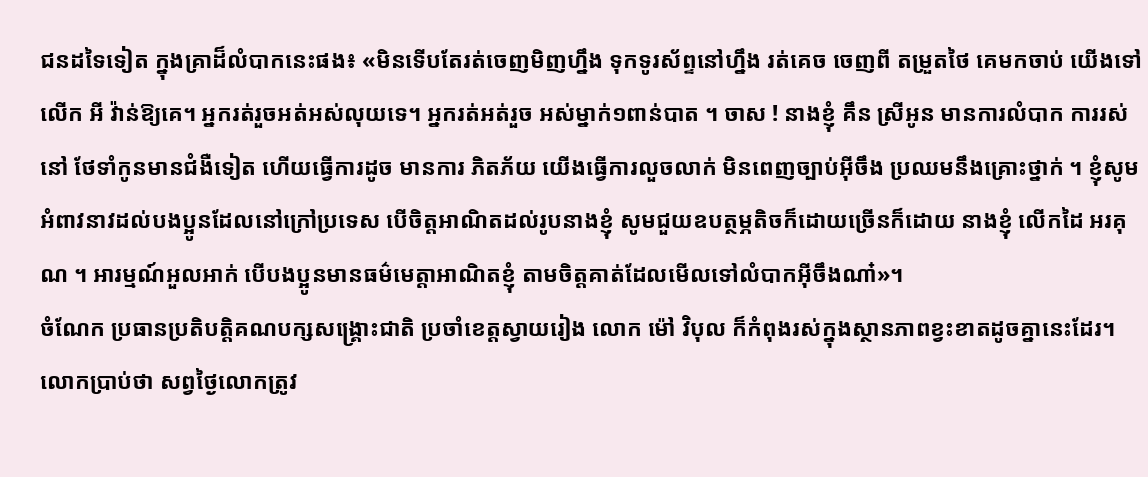ជនដទៃទៀត ក្នុងគ្រាដ៏លំបាកនេះផង៖ «មិនទើបតែរត់ចេញមិញហ្នឹង ទុកទូរស័ព្ទនៅហ្នឹង រត់គេច ចេញពី តម្រួតថៃ គេមកចាប់ យើងទៅលើក អី វ៉ាន់ឱ្យគេ។ អ្នករត់រួចអត់អស់លុយទេ។ អ្នករត់អត់រួច អស់ម្នាក់១ពាន់បាត ។ ចាស ! នាងខ្ញុំ គឹន ស្រីអូន មានការលំបាក ការរស់នៅ ថែទាំកូនមានជំងឺទៀត ហើយធ្វើការដូច មានការ ភិតភ័យ យើងធ្វើការលួចលាក់ មិនពេញច្បាប់អ៊ីចឹង ប្រឈមនឹងគ្រោះថ្នាក់ ។ ខ្ញុំសូមអំពាវនាវដល់បងប្អូនដែលនៅក្រៅប្រទេស បើចិត្តអាណិតដល់រូបនាងខ្ញុំ សូមជួយឧបត្ថម្ភតិចក៏ដោយច្រើនក៏ដោយ នាងខ្ញុំ លើកដៃ អរគុណ ។ អារម្មណ៍អួលអាក់ បើបងប្អូនមានធម៌មេត្តាអាណិតខ្ញុំ តាមចិត្តគាត់ដែលមើលទៅលំបាកអ៊ីចឹងណា៎»។
ចំណែក ប្រធានប្រតិបត្តិគណបក្សសង្គ្រោះជាតិ ប្រចាំខេត្តស្វាយរៀង លោក ម៉ៅ វិបុល ក៏កំពុងរស់ក្នុងស្ថានភាពខ្វះខាតដូចគ្នានេះដែរ។ លោកប្រាប់ថា សព្វថ្ងៃលោកត្រូវ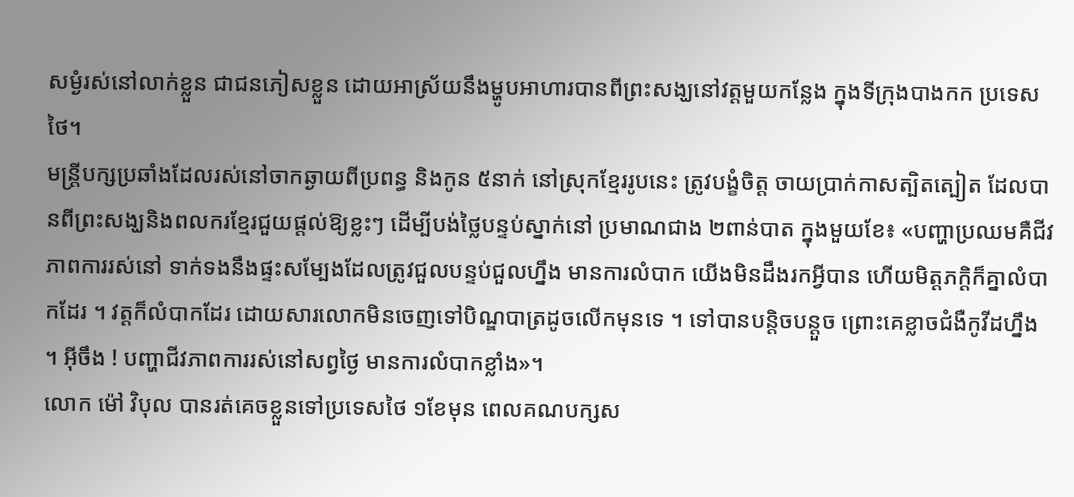សម្ងំរស់នៅលាក់ខ្លួន ជាជនភៀសខ្លួន ដោយអាស្រ័យនឹងម្ហូបអាហារបានពីព្រះសង្ឃនៅវត្តមួយកន្លែង ក្នុងទីក្រុងបាងកក ប្រទេសថៃ។
មន្ត្រីបក្សប្រឆាំងដែលរស់នៅចាកឆ្ងាយពីប្រពន្ធ និងកូន ៥នាក់ នៅស្រុកខ្មែររូបនេះ ត្រូវបង្ខំចិត្ត ចាយប្រាក់កាសត្បិតត្បៀត ដែលបានពីព្រះសង្ឃនិងពលករខ្មែរជួយផ្ដល់ឱ្យខ្លះៗ ដើម្បីបង់ថ្លៃបន្ទប់ស្នាក់នៅ ប្រមាណជាង ២ពាន់បាត ក្នុងមួយខែ៖ «បញ្ហាប្រឈមគឺជីវភាពការរស់នៅ ទាក់ទងនឹងផ្ទះសម្បែងដែលត្រូវជួលបន្ទប់ជួលហ្នឹង មានការលំបាក យើងមិនដឹងរកអ្វីបាន ហើយមិត្តភក្តិក៏គ្នាលំបាកដែរ ។ វត្តក៏លំបាកដែរ ដោយសារលោកមិនចេញទៅបិណ្ឌបាត្រដូចលើកមុនទេ ។ ទៅបានបន្តិចបន្តួច ព្រោះគេខ្លាចជំងឺកូវីដហ្នឹង ។ អ៊ីចឹង ! បញ្ហាជីវភាពការរស់នៅសព្វថ្ងៃ មានការលំបាកខ្លាំង»។
លោក ម៉ៅ វិបុល បានរត់គេចខ្លួនទៅប្រទេសថៃ ១ខែមុន ពេលគណបក្សស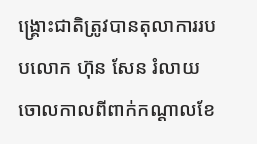ង្គ្រោះជាតិត្រូវបានតុលាការរបបលោក ហ៊ុន សែន រំលាយចោលកាលពីពាក់កណ្ដាលខែ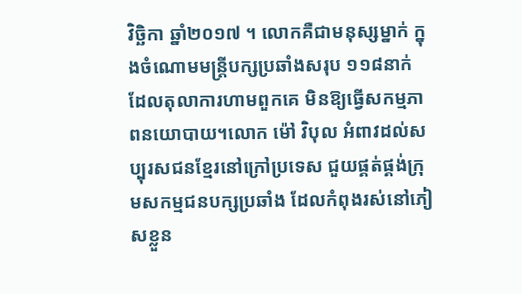វិច្ឆិកា ឆ្នាំ២០១៧ ។ លោកគឺជាមនុស្សម្នាក់ ក្នុងចំណោមមន្ត្រីបក្សប្រឆាំងសរុប ១១៨នាក់ ដែលតុលាការហាមពួកគេ មិនឱ្យធ្វើសកម្មភាពនយោបាយ។លោក ម៉ៅ វិបុល អំពាវដល់សប្បុរសជនខ្មែរនៅក្រៅប្រទេស ជួយផ្គត់ផ្គង់ក្រុមសកម្មជនបក្សប្រឆាំង ដែលកំពុងរស់នៅភៀសខ្លួន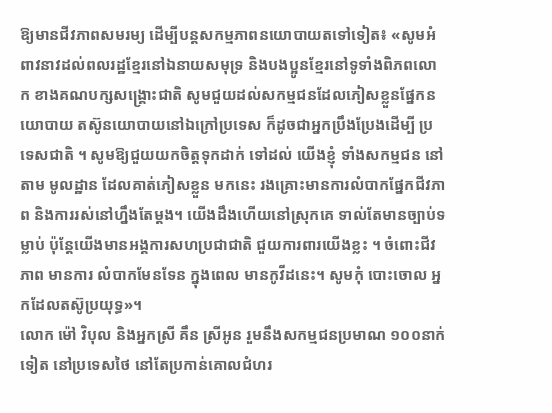ឱ្យមានជីវភាពសមរម្យ ដើម្បីបន្តសកម្មភាពនយោបាយតទៅទៀត៖ «សូមអំពាវនាវដល់ពលរដ្ឋខ្មែរនៅឯនាយសមុទ្រ និងបងប្អូនខ្មែរនៅទូទាំងពិភពលោក ខាងគណបក្សសង្គ្រោះជាតិ សូមជួយដល់សកម្មជនដែលភៀសខ្លួនផ្នែកនយោបាយ តស៊ូនយោបាយនៅឯក្រៅប្រទេស ក៏ដូចជាអ្នកប្រឹងប្រែងដើម្បី ប្រទេសជាតិ ។ សូមឱ្យជួយយកចិត្តទុកដាក់ ទៅដល់ យើងខ្ញុំ ទាំងសកម្មជន នៅតាម មូលដ្ឋាន ដែលគាត់ភៀសខ្លួន មកនេះ រងគ្រោះមានការលំបាកផ្នែកជីវភាព និងការរស់នៅហ្នឹងតែម្ដង។ យើងដឹងហើយនៅស្រុកគេ ទាល់តែមានច្បាប់ទម្លាប់ ប៉ុន្តែយើងមានអង្គការសហប្រជាជាតិ ជួយការពារយើងខ្លះ ។ ចំពោះជីវភាព មានការ លំបាកមែនទែន ក្នុងពេល មានកូវីដនេះ។ សូមកុំ បោះចោល អ្នកដែលតស៊ូប្រយុទ្ធ»។
លោក ម៉ៅ វិបុល និងអ្នកស្រី គឹន ស្រីអូន រួមនឹងសកម្មជនប្រមាណ ១០០នាក់ទៀត នៅប្រទេសថៃ នៅតែប្រកាន់គោលជំហរ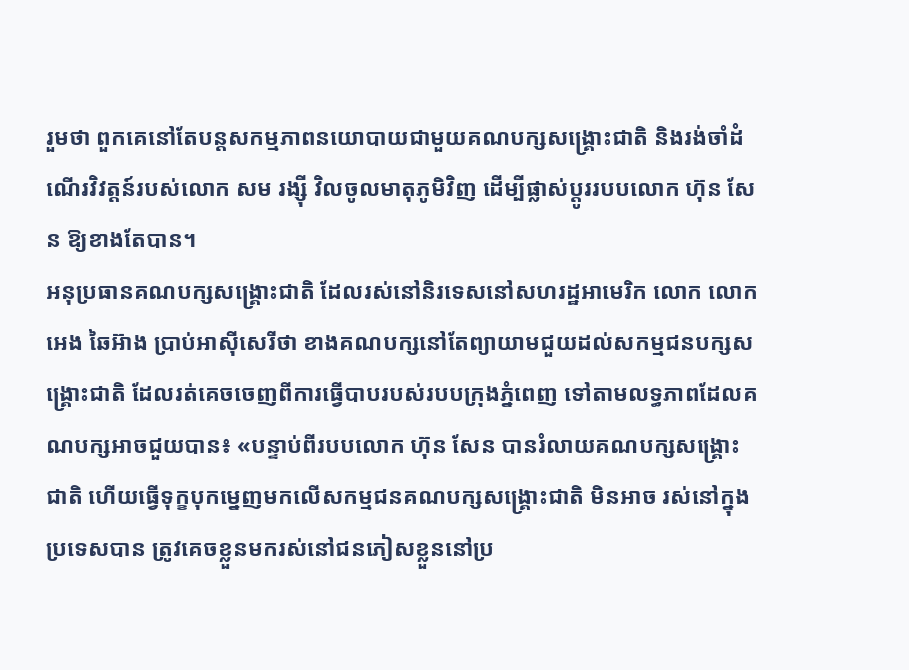រួមថា ពួកគេនៅតែបន្តសកម្មភាពនយោបាយជាមួយគណបក្សសង្គ្រោះជាតិ និងរង់ចាំដំណើរវិវត្តន៍របស់លោក សម រង្ស៊ី វិលចូលមាតុភូមិវិញ ដើម្បីផ្លាស់ប្ដូររបបលោក ហ៊ុន សែន ឱ្យខាងតែបាន។
អនុប្រធានគណបក្សសង្គ្រោះជាតិ ដែលរស់នៅនិរទេសនៅសហរដ្ឋអាមេរិក លោក លោក អេង ឆៃអ៊ាង ប្រាប់អាស៊ីសេរីថា ខាងគណបក្សនៅតែព្យាយាមជួយដល់សកម្មជនបក្សសង្គ្រោះជាតិ ដែលរត់គេចចេញពីការធ្វើបាបរបស់របបក្រុងភ្នំពេញ ទៅតាមលទ្ធភាពដែលគណបក្សអាចជួយបាន៖ «បន្ទាប់ពីរបបលោក ហ៊ុន សែន បានរំលាយគណបក្សសង្គ្រោះជាតិ ហើយធ្វើទុក្ខបុកម្នេញមកលើសកម្មជនគណបក្សសង្គ្រោះជាតិ មិនអាច រស់នៅក្នុងប្រទេសបាន ត្រូវគេចខ្លួនមករស់នៅជនភៀសខ្លួននៅប្រ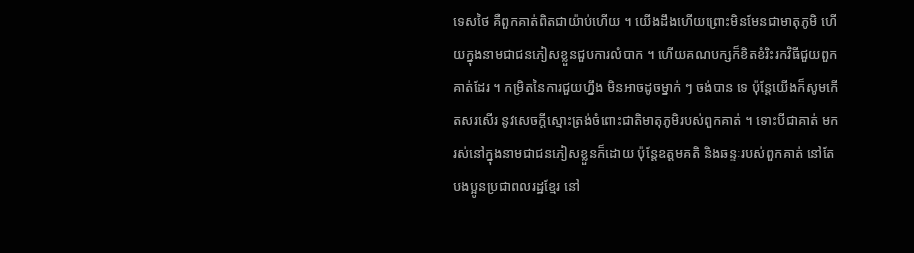ទេសថៃ គឺពួកគាត់ពិតជាយ៉ាប់ហើយ ។ យើងដឹងហើយព្រោះមិនមែនជាមាតុភូមិ ហើយក្នុងនាមជាជនភៀសខ្លួនជួបការលំបាក ។ ហើយគណបក្សក៏ខិតខំរិះរកវិធីជួយពួកគាត់ដែរ ។ កម្រិតនៃការជួយហ្នឹង មិនអាចដូចម្នាក់ ៗ ចង់បាន ទេ ប៉ុន្តែយើងក៏សូមកើតសរសើរ នូវសេចក្ដីស្មោះត្រង់ចំពោះជាតិមាតុភូមិរបស់ពួកគាត់ ។ ទោះបីជាគាត់ មករស់នៅក្នុងនាមជាជនភៀសខ្លួនក៏ដោយ ប៉ុន្តែឧត្ដមគតិ និងឆន្ទៈរបស់ពួកគាត់ នៅតែ បងប្អូនប្រជាពលរដ្ឋខ្មែរ នៅ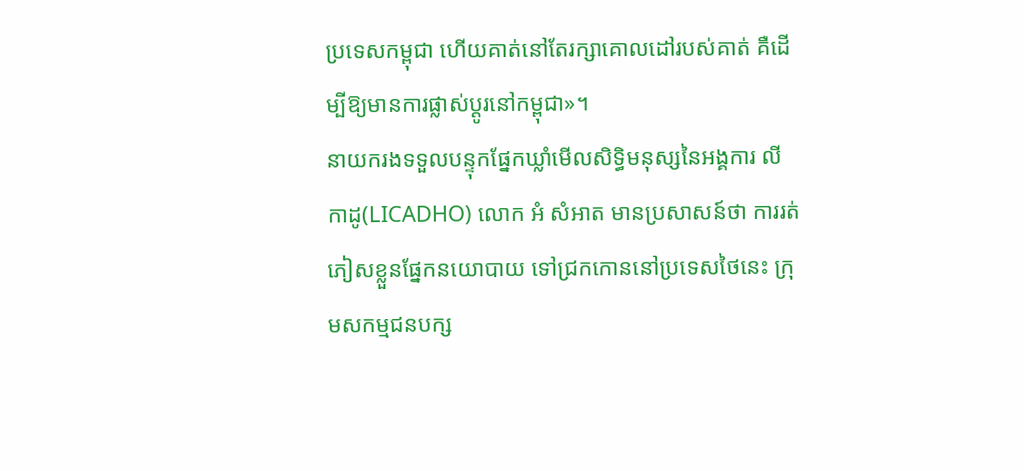ប្រទេសកម្ពុជា ហើយគាត់នៅតែរក្សាគោលដៅរបស់គាត់ គឺដើម្បីឱ្យមានការផ្លាស់ប្ដូរនៅកម្ពុជា»។
នាយករងទទួលបន្ទុកផ្នែកឃ្លាំមើលសិទ្ធិមនុស្សនៃអង្គការ លីកាដូ(LICADHO) លោក អំ សំអាត មានប្រសាសន៍ថា ការរត់ភៀសខ្លួនផ្នែកនយោបាយ ទៅជ្រកកោននៅប្រទេសថៃនេះ ក្រុមសកម្មជនបក្ស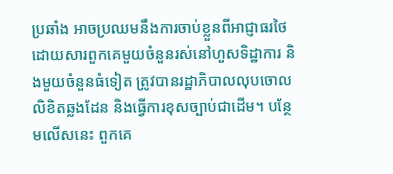ប្រឆាំង អាចប្រឈមនឹងការចាប់ខ្លួនពីអាជ្ញាធរថៃ ដោយសារពួកគេមួយចំនួនរស់នៅហួសទិដ្ឋាការ និងមួយចំនួនធំទៀត ត្រូវបានរដ្ឋាភិបាលលុបចោលលិខិតឆ្លងដែន និងធ្វើការខុសច្បាប់ជាដើម។ បន្ថែមលើសនេះ ពួកគេ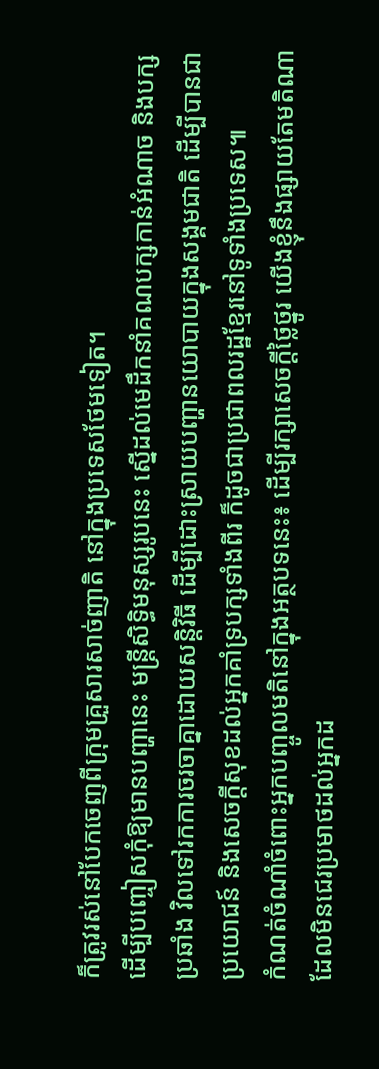ក៏ត្រូវរស់នៅបែកចេញពីក្រុមគ្រួសារសាច់ញាតិ នៅក្នុងប្រទេសថែមទៀត។
ដើម្បីបញ្ចៀសកុំឱ្យមានបញ្ហានេះ មន្ត្រីសិទ្ធិមនុស្សរូបនេះ ស្នើដល់មេដឹកនាំគណបក្សកាន់អំណាច និងបក្សប្រឆាំង វិលទៅរកការចរចាគ្នាដោយសន្តិវិធី ដើម្បីដោះស្រាយបញ្ហានយោបាយក្នុងសង្គមជាតិ ដើម្បីបានជាប្រយោជន៍ និងសេចក្ដីសុខដល់អ្នកគាំទ្របក្សទាំងពីរ ក៏ដូចជាប្រជាពលរដ្ឋខ្មែរនៅទូទាំងប្រទេស៕
កំណត់ចំណាំចំពោះអ្នកបញ្ចូលមតិនៅក្នុងអត្ថបទនេះ៖ ដើម្បីរក្សាសេចក្ដីថ្លៃថ្នូរ យើងខ្ញុំនឹងផ្សាយតែមតិណា ដែលមិនជេរប្រមាថដល់អ្នកដ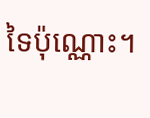ទៃប៉ុណ្ណោះ។